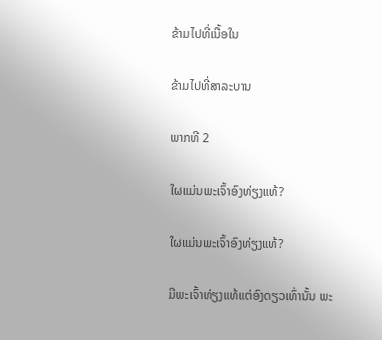ຂ້າມໄປທີ່ເນື້ອໃນ

ຂ້າມໄປທີ່ສາລະບານ

ພາກທີ 2

ໃຜແມ່ນພະເຈົ້າອົງທ່ຽງແທ້?

ໃຜແມ່ນພະເຈົ້າອົງທ່ຽງແທ້?

ມີພະເຈົ້າທ່ຽງແທ້ແຕ່ອົງດຽວເທົ່ານັ້ນ ພະ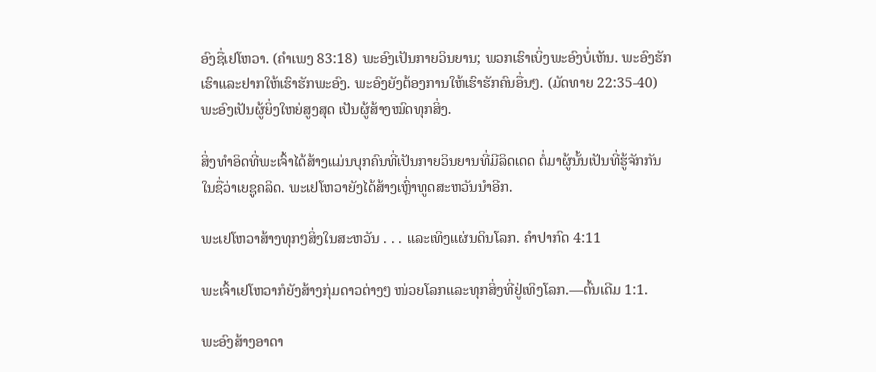ອົງຊື່ເຢໂຫວາ. (ຄຳເພງ 83:18) ພະອົງເປັນກາຍວິນຍານ; ພວກເຮົາເບິ່ງພະອົງບໍ່ເຫັນ. ພະອົງຮັກເຮົາແລະຢາກໃຫ້ເຮົາຮັກພະອົງ. ພະອົງຍັງຕ້ອງການໃຫ້ເຮົາຮັກຄົນອື່ນໆ. (ມັດທາຍ 22:35-40) ພະອົງເປັນຜູ້ຍິ່ງໃຫຍ່ສູງສຸດ ເປັນຜູ້ສ້າງໝົດທຸກສິ່ງ.

ສິ່ງທຳອິດທີ່ພະເຈົ້າໄດ້ສ້າງແມ່ນບຸກຄົນທີ່ເປັນກາຍວິນຍານທີ່ມີລິດເດດ ຕໍ່ມາຜູ້ນັ້ນເປັນທີ່ຮູ້ຈັກກັນໃນຊື່ວ່າເຍຊູຄລິດ. ພະເຢໂຫວາຍັງໄດ້ສ້າງເຫຼົ່າທູດສະຫວັນນຳອີກ.

ພະເຢໂຫວາສ້າງທຸກໆສິ່ງໃນສະຫວັນ . . . ແລະເທິງແຜ່ນດິນໂລກ. ຄຳປາກົດ 4:11

ພະເຈົ້າເຢໂຫວາກໍຍັງສ້າງກຸ່ມດາວຕ່າງໆ ໜ່ວຍໂລກແລະທຸກສິ່ງທີ່ຢູ່ເທິງໂລກ.—ຕົ້ນເດີມ 1:1.

ພະອົງສ້າງອາດາ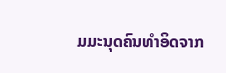ມມະນຸດຄົນທຳອິດຈາກ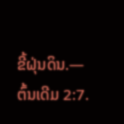ຂີ້ຝຸ່ນດິນ.—ຕົ້ນເດີມ 2:7.